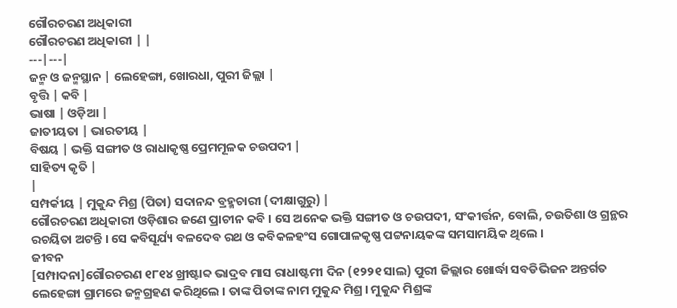ଗୌରଚରଣ ଅଧିକାରୀ
ଗୌରଚରଣ ଅଧିକାରୀ | |
---|---|
ଜନ୍ମ ଓ ଜନ୍ମସ୍ଥାନ | ଲେହେଙ୍ଗା, ଖୋରଧା, ପୁରୀ ଜିଲ୍ଲା |
ବୃତ୍ତି | କବି |
ଭାଷା | ଓଡ଼ିଆ |
ଜାତୀୟତା | ଭାରତୀୟ |
ବିଷୟ | ଭକ୍ତି ସଙ୍ଗୀତ ଓ ରାଧାକୃଷ୍ଣ ପ୍ରେମମୂଳକ ଚଉପଦୀ |
ସାହିତ୍ୟ କୃତି |
|
ସମ୍ପର୍କୀୟ | ମୁକୁନ୍ଦ ମିଶ୍ର (ପିତା) ସଦାନନ୍ଦ ବ୍ରହ୍ମଚାରୀ (ଦୀକ୍ଷାଗୁରୁ) |
ଗୌରଚରଣ ଅଧିକାରୀ ଓଡ଼ିଶାର ଜଣେ ପ୍ରାଚୀନ କବି । ସେ ଅନେକ ଭକ୍ତି ସଙ୍ଗୀତ ଓ ଚଉପଦୀ, ସଂକୀର୍ତ୍ତନ, ବୋଲି, ଚଉତିଶା ଓ ଗ୍ରନ୍ଥର ରଚୟିତା ଅଟନ୍ତି । ସେ କବିସୂର୍ଯ୍ୟ ବଳଦେବ ରଥ ଓ କବିକଳହଂସ ଗୋପାଳକୃଷ୍ଣ ପଟ୍ଟନାୟକଙ୍କ ସମସାମୟିକ ଥିଲେ ।
ଜୀବନ
[ସମ୍ପାଦନା]ଗୌରଚରଣ ୧୮୧୪ ଖ୍ରୀଷ୍ଟାବ୍ଦ ଭାଦ୍ରବ ମାସ ରାଧାଷ୍ଟମୀ ଦିନ (୧୨୨୧ ସାଲ) ପୁରୀ ଜିଲ୍ଲାର ଖୋର୍ଦ୍ଧା ସବଡିଭିଜନ ଅନ୍ତର୍ଗତ ଲେହେଙ୍ଗା ଗ୍ରାମରେ ଜନ୍ମଗ୍ରହଣ କରିଥିଲେ । ତାଙ୍କ ପିତାଙ୍କ ନାମ ମୁକୁନ୍ଦ ମିଶ୍ର । ମୁକୁନ୍ଦ ମିଶ୍ରଙ୍କ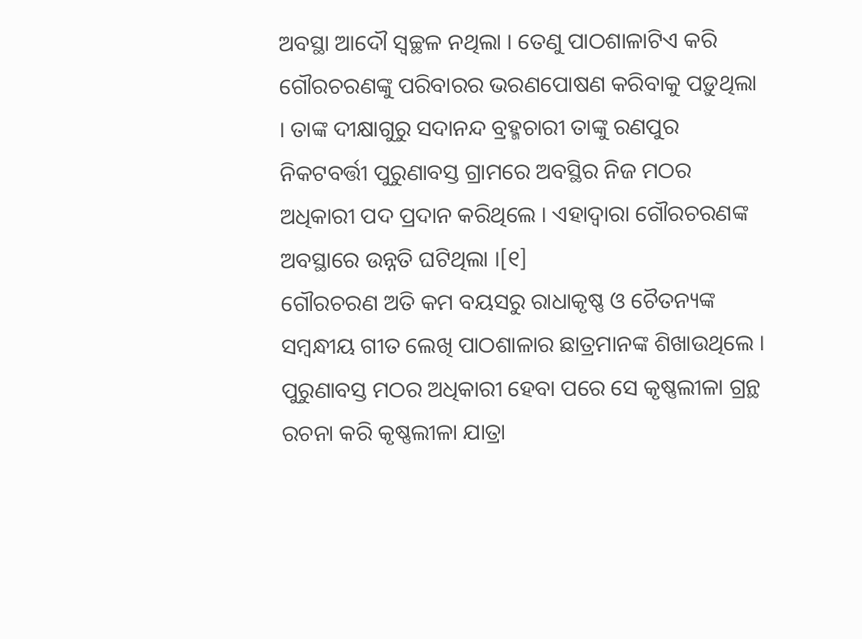ଅବସ୍ଥା ଆଦୌ ସ୍ୱଚ୍ଛଳ ନଥିଲା । ତେଣୁ ପାଠଶାଳାଟିଏ କରି ଗୌରଚରଣଙ୍କୁ ପରିବାରର ଭରଣପୋଷଣ କରିବାକୁ ପଡ଼ୁଥିଲା । ତାଙ୍କ ଦୀକ୍ଷାଗୁରୁ ସଦାନନ୍ଦ ବ୍ରହ୍ମଚାରୀ ତାଙ୍କୁ ରଣପୁର ନିକଟବର୍ତ୍ତୀ ପୁରୁଣାବସ୍ତ ଗ୍ରାମରେ ଅବସ୍ଥିର ନିଜ ମଠର ଅଧିକାରୀ ପଦ ପ୍ରଦାନ କରିଥିଲେ । ଏହାଦ୍ୱାରା ଗୌରଚରଣଙ୍କ ଅବସ୍ଥାରେ ଉନ୍ନତି ଘଟିଥିଲା ।[୧]
ଗୌରଚରଣ ଅତି କମ ବୟସରୁ ରାଧାକୃଷ୍ଣ ଓ ଚୈତନ୍ୟଙ୍କ ସମ୍ବନ୍ଧୀୟ ଗୀତ ଲେଖି ପାଠଶାଳାର ଛାତ୍ରମାନଙ୍କ ଶିଖାଉଥିଲେ । ପୁରୁଣାବସ୍ତ ମଠର ଅଧିକାରୀ ହେବା ପରେ ସେ କୃଷ୍ଣଲୀଳା ଗ୍ରନ୍ଥ ରଚନା କରି କୃଷ୍ଣଲୀଳା ଯାତ୍ରା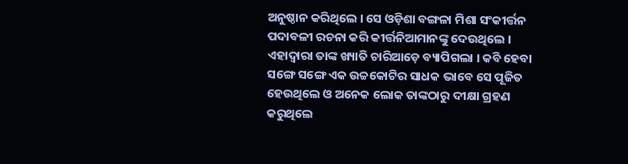ଅନୁଷ୍ଠାନ କରିଥିଲେ । ସେ ଓଡ଼ିଶା ବଙ୍ଗଳା ମିଶା ସଂକୀର୍ତ୍ତନ ପଦାବଳୀ ରଚନା କରି କୀର୍ତ୍ତନିଆମାନଙ୍କୁ ଦେଉଥିଲେ । ଏହାଦ୍ୱାରା ତାଙ୍କ ଖ୍ୟାତି ଚାରିଆଡ଼େ ବ୍ୟାପିଗଲା । କବି ହେବା ସଙ୍ଗେ ସଙ୍ଗେ ଏକ ଉଚ୍ଚକୋଟିର ସାଧକ ଭାବେ ସେ ପୂଜିତ ହେଉଥିଲେ ଓ ଅନେକ ଲୋକ ତାଙ୍କଠାରୁ ଦୀକ୍ଷା ଗ୍ରହଣ କରୁଥିଲେ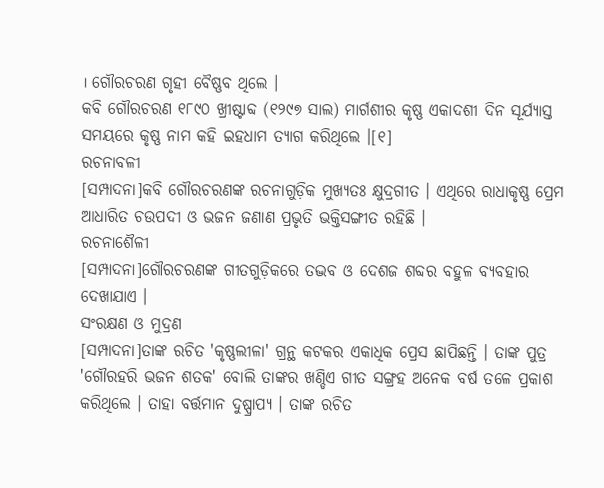। ଗୌରଚରଣ ଗୃହୀ ବୈଷ୍ଣବ ଥିଲେ ।
କବି ଗୌରଚରଣ ୧୮୯୦ ଖ୍ରୀଷ୍ଟାବ୍ଦ (୧୨୯୭ ସାଲ) ମାର୍ଗଶୀର କୃଷ୍ଣ ଏକାଦଶୀ ଦିନ ସୂର୍ଯ୍ୟାସ୍ତ ସମୟରେ କୃଷ୍ଣ ନାମ କହି ଇହଧାମ ତ୍ୟାଗ କରିଥିଲେ ।[୧]
ରଚନାବଳୀ
[ସମ୍ପାଦନା]କବି ଗୌରଚରଣଙ୍କ ରଚନାଗୁଡ଼ିକ ମୁଖ୍ୟତଃ କ୍ଷୁଦ୍ରଗୀତ । ଏଥିରେ ରାଧାକୃଷ୍ଣ ପ୍ରେମ ଆଧାରିତ ଚଉପଦୀ ଓ ଭଜନ ଜଣାଣ ପ୍ରଭୃତି ଭକ୍ତିସଙ୍ଗୀତ ରହିଛି ।
ରଚନାଶୈଳୀ
[ସମ୍ପାଦନା]ଗୌରଚରଣଙ୍କ ଗୀତଗୁଡ଼ିକରେ ତଦ୍ଭବ ଓ ଦେଶଜ ଶବ୍ଦର ବହୁଳ ବ୍ୟବହାର ଦେଖାଯାଏ ।
ସଂରକ୍ଷଣ ଓ ମୁଦ୍ରଣ
[ସମ୍ପାଦନା]ତାଙ୍କ ରଚିତ 'କୃଷ୍ଣଲୀଳା' ଗ୍ରନ୍ଥ କଟକର ଏକାଧିକ ପ୍ରେସ ଛାପିଛନ୍ତି । ତାଙ୍କ ପୁତ୍ର 'ଗୌରହରି ଭଜନ ଶତକ' ବୋଲି ତାଙ୍କର ଖଣ୍ଡିଏ ଗୀତ ସଙ୍ଗ୍ରହ ଅନେକ ବର୍ଷ ତଳେ ପ୍ରକାଶ କରିଥିଲେ । ତାହା ବର୍ତ୍ତମାନ ଦୁଷ୍ପ୍ରାପ୍ୟ । ତାଙ୍କ ରଚିତ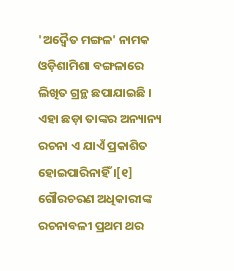'ଅଦ୍ୱୈତ ମଙ୍ଗଳ' ନାମକ ଓଡ଼ିଶାମିଶା ବଙ୍ଗଳାରେ ଲିଖିତ ଗ୍ରନ୍ଥ ଛପାଯାଇଛି । ଏହା ଛଡ଼ା ତାଙ୍କର ଅନ୍ୟାନ୍ୟ ରଚନା ଏ ଯାଏଁ ପ୍ରକାଶିତ ହୋଇପାରିନାହିଁ ।[୧]
ଗୌରଚରଣ ଅଧିକାରୀଙ୍କ ରଚନାବଳୀ ପ୍ରଥମ ଥର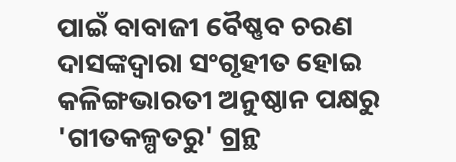ପାଇଁ ବାବାଜୀ ବୈଷ୍ଣବ ଚରଣ ଦାସଙ୍କଦ୍ୱାରା ସଂଗୃହୀତ ହୋଇ କଳିଙ୍ଗଭାରତୀ ଅନୁଷ୍ଠାନ ପକ୍ଷରୁ 'ଗୀତକଳ୍ପତରୁ' ଗ୍ରନ୍ଥ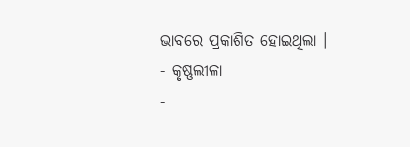ଭାବରେ ପ୍ରକାଶିତ ହୋଇଥିଲା ।
- କୃଷ୍ଣଲୀଳା
-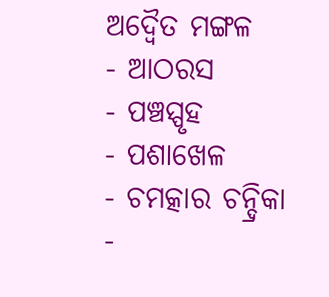ଅଦ୍ୱୈତ ମଙ୍ଗଳ
- ଆଠରସ
- ପଞ୍ଚସ୍ପୃହ
- ପଶାଖେଳ
- ଚମତ୍କାର ଚନ୍ଦ୍ରିକା
-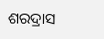ଶରଦ୍ରାସ